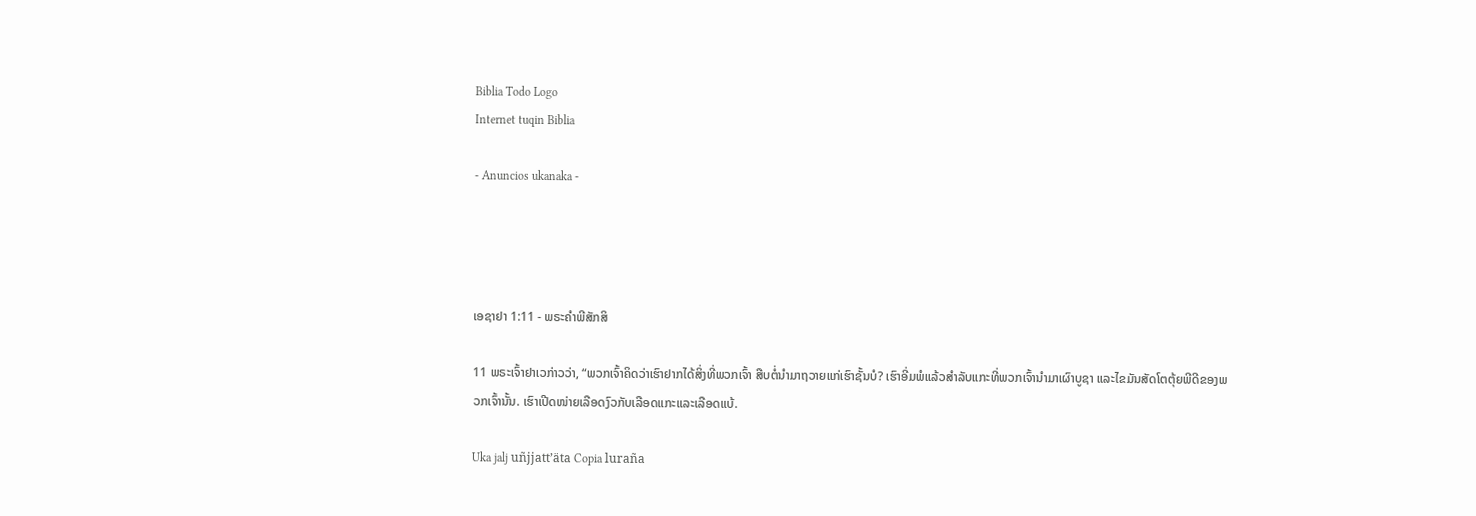Biblia Todo Logo
Internet tuqin Biblia

- Anuncios ukanaka -




ເອຊາຢາ 1:11 - ພຣະຄຳພີສັກສິ

11 ພຣະເຈົ້າຢາເວກ່າວວ່າ, “ພວກເຈົ້າຄິດວ່າເຮົາຢາກໄດ້ສິ່ງທີ່ພວກເຈົ້າ ສືບຕໍ່ນຳມາຖວາຍແກ່ເຮົາຊັ້ນບໍ? ເຮົາອີ່ມພໍແລ້ວສຳລັບແກະທີ່ພວກເຈົ້ານຳມາເຜົາບູຊາ ແລະໄຂມັນສັດໂຕຕຸ້ຍພີດີຂອງພວກເຈົ້ານັ້ນ. ເຮົາເປີດໜ່າຍເລືອດງົວກັບເລືອດແກະແລະເລືອດແບ້.

Uka jalj uñjjattʼäta Copia luraña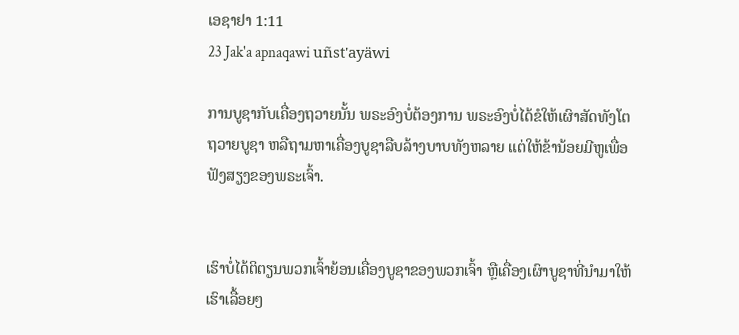ເອຊາຢາ 1:11
23 Jak'a apnaqawi uñst'ayäwi

ການບູຊາກັບເຄື່ອງຖວາຍນັ້ນ ພຣະອົງບໍ່ຕ້ອງການ ພຣະອົງບໍ່ໄດ້ຂໍໃຫ້ເຜົາສັດທັງໂຕຖວາຍບູຊາ ຫລືຖາມຫາເຄື່ອງບູຊາລືບລ້າງບາບທັງຫລາຍ ແຕ່ໃຫ້ຂ້ານ້ອຍມີຫູເພື່ອຟັງສຽງຂອງພຣະເຈົ້າ.


ເຮົາບໍ່ໄດ້ຕິຕຽນພວກເຈົ້າຍ້ອນເຄື່ອງບູຊາຂອງພວກເຈົ້າ ຫຼືເຄື່ອງເຜົາບູຊາທີ່ນຳມາໃຫ້ເຮົາເລື້ອຍໆ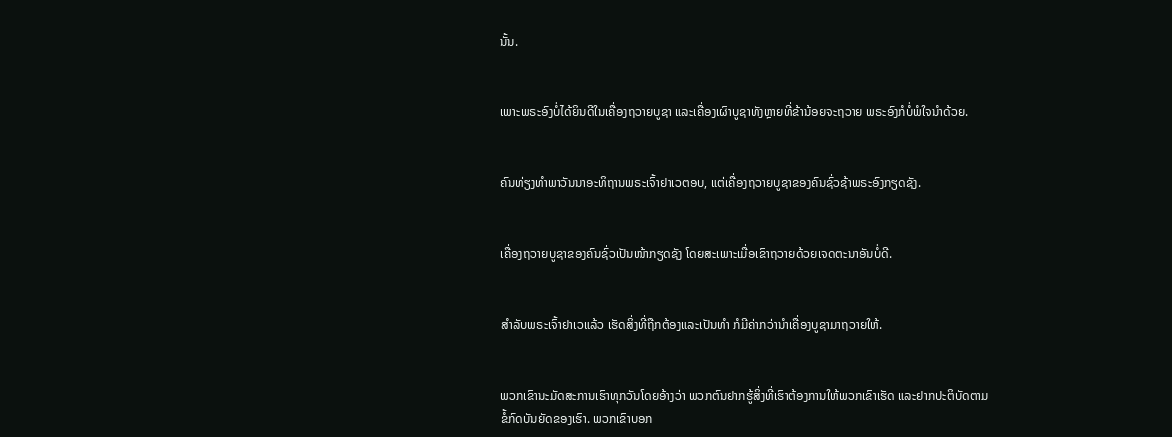ນັ້ນ.


ເພາະພຣະອົງບໍ່ໄດ້ຍິນດີໃນເຄື່ອງຖວາຍບູຊາ ແລະເຄື່ອງເຜົາບູຊາທັງຫຼາຍທີ່ຂ້ານ້ອຍຈະຖວາຍ ພຣະອົງກໍບໍ່ພໍໃຈນຳດ້ວຍ.


ຄົນທ່ຽງທຳພາວັນນາອະທິຖານພຣະເຈົ້າຢາເວຕອບ, ແຕ່ເຄື່ອງຖວາຍບູຊາຂອງຄົນຊົ່ວຊ້າພຣະອົງກຽດຊັງ.


ເຄື່ອງຖວາຍບູຊາຂອງຄົນຊົ່ວເປັນໜ້າກຽດຊັງ ໂດຍສະເພາະເມື່ອເຂົາຖວາຍດ້ວຍເຈດຕະນາອັນບໍ່ດີ.


ສຳລັບພຣະເຈົ້າຢາເວແລ້ວ ເຮັດສິ່ງທີ່ຖືກຕ້ອງແລະເປັນທຳ ກໍມີຄ່າກວ່ານຳເຄື່ອງບູຊາມາຖວາຍໃຫ້.


ພວກເຂົານະມັດສະການເຮົາທຸກວັນໂດຍອ້າງວ່າ ພວກຕົນຢາກຮູ້ສິ່ງທີ່ເຮົາຕ້ອງການໃຫ້ພວກເຂົາເຮັດ ແລະຢາກປະຕິບັດຕາມຂໍ້ກົດບັນຍັດຂອງເຮົາ. ພວກເຂົາບອກ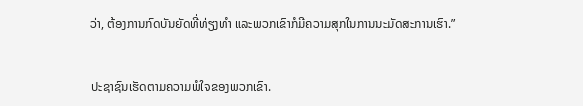ວ່າ, ຕ້ອງການກົດບັນຍັດທີ່ທ່ຽງທຳ ແລະພວກເຂົາກໍມີຄວາມສຸກໃນການນະມັດສະການເຮົາ.”


ປະຊາຊົນເຮັດຕາມຄວາມພໍໃຈຂອງພວກເຂົາ.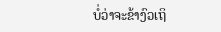ບໍ່ວ່າຈະຂ້າງົວເຖິ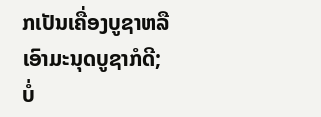ກເປັນເຄື່ອງບູຊາຫລືເອົາມະນຸດບູຊາກໍດີ; ບໍ່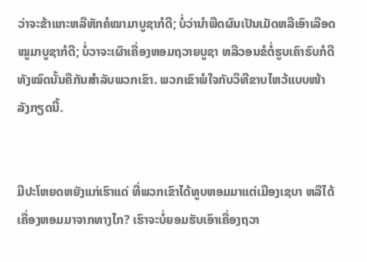ວ່າຈະຂ້າແກະຫລືຫັກຄໍໝາມາບູຊາກໍດີ; ບໍ່ວ່ານຳພືດຜົນເປັນເມັດຫລືເອົາເລືອດໝູມາບູຊາກໍດີ; ບໍ່ວາຈະເຜົາເຄື່ອງຫອມຖວາຍບູຊາ ຫລືວອນຂໍຕໍ່ຮູບເຄົາຣົບກໍດີ ທັງໝົດນັ້ນຄືກັນສຳລັບພວກເຂົາ. ພວກເຂົາພໍໃຈກັບວິທີຂາບໄຫວ້ແບບໜ້າລັງກຽດນີ້.


ມີປະໂຫຍດຫຍັງແກ່ເຮົາແດ່ ທີ່ພວກເຂົາໄດ້ທູບຫອມມາແຕ່ເມືອງເຊບາ ຫລືໄດ້ເຄື່ອງຫອມມາຈາກທາງໄກ? ເຮົາຈະບໍ່ຍອມຮັບເອົາເຄື່ອງຖວາ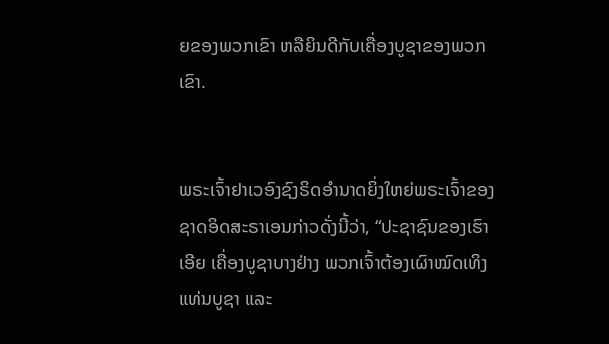ຍຂອງພວກເຂົາ ຫລືຍິນດີກັບເຄື່ອງບູຊາຂອງພວກເຂົາ.


ພຣະເຈົ້າຢາເວອົງຊົງຣິດອຳນາດຍິ່ງໃຫຍ່ພຣະເຈົ້າຂອງຊາດອິດສະຣາເອນກ່າວດັ່ງນີ້ວ່າ, “ປະຊາຊົນຂອງເຮົາເອີຍ ເຄື່ອງບູຊາບາງຢ່າງ ພວກເຈົ້າຕ້ອງເຜົາໝົດເທິງແທ່ນບູຊາ ແລະ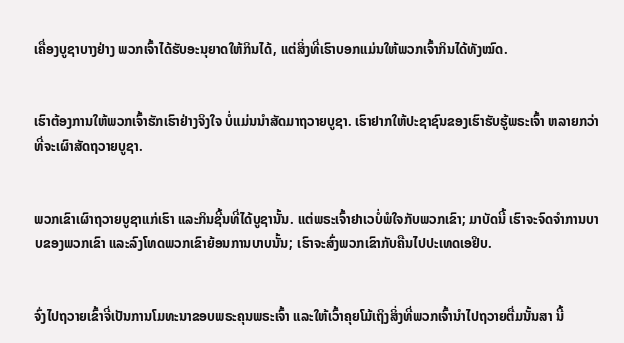ເຄື່ອງບູຊາບາງຢ່າງ ພວກເຈົ້າໄດ້ຮັບອະນຸຍາດໃຫ້ກິນໄດ້, ແຕ່ສິ່ງທີ່ເຮົາບອກແມ່ນໃຫ້ພວກເຈົ້າກິນໄດ້ທັງໝົດ.


ເຮົາຕ້ອງການໃຫ້ພວກເຈົ້າຮັກເຮົາຢ່າງຈິງໃຈ ບໍ່ແມ່ນນຳສັດມາຖວາຍບູຊາ. ເຮົາຢາກໃຫ້ປະຊາຊົນຂອງເຮົາຮັບຮູ້ພຣະເຈົ້າ ຫລາຍກວ່າທີ່ຈະເຜົາສັດຖວາຍບູຊາ.


ພວກເຂົາເຜົາຖວາຍບູຊາແກ່ເຮົາ ແລະກິນຊີ້ນທີ່ໄດ້ບູຊານັ້ນ. ແຕ່ພຣະເຈົ້າຢາເວບໍ່ພໍໃຈກັບພວກເຂົາ; ມາບັດນີ້ ເຮົາຈະຈົດຈຳການບາບຂອງພວກເຂົາ ແລະລົງໂທດພວກເຂົາຍ້ອນການບາບນັ້ນ; ເຮົາຈະສົ່ງພວກເຂົາກັບຄືນໄປປະເທດເອຢິບ.


ຈົ່ງໄປຖວາຍເຂົ້າຈີ່ເປັນການໂມທະນາຂອບພຣະຄຸນພຣະເຈົ້າ ແລະໃຫ້ເວົ້າຄຸຍໂມ້ເຖິງສິ່ງທີ່ພວກເຈົ້ານຳໄປຖວາຍຕື່ມນັ້ນສາ ນີ້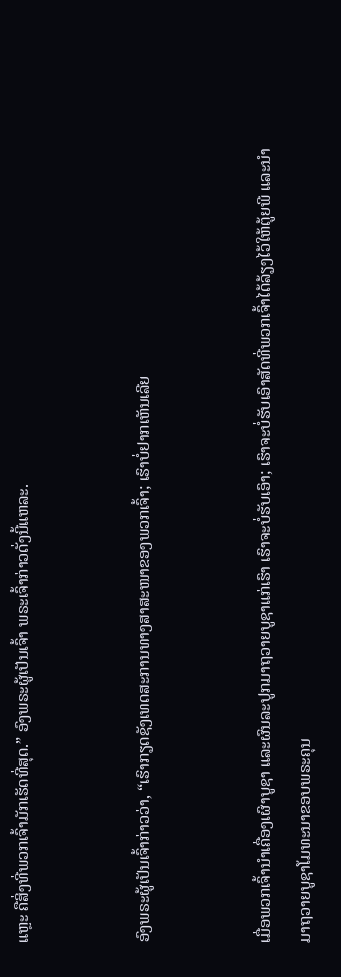ແຫຼະ ຄືສິ່ງທີ່ພວກເຈົ້າມັກເຮັດທີ່ສຸດ.” ອົງພຣະຜູ້ເປັນເຈົ້າ ພຣະເຈົ້າກ່າວດັ່ງນີ້ແຫລະ.


ອົງພຣະຜູ້ເປັນເຈົ້າກ່າວວ່າ, “ເຮົາກຽດຊັງເທດສະການທາງສາສະໜາຂອງພວກເຈົ້າ; ເຮົາບໍ່ຢາກເຫັນເລີຍ


ເມື່ອພວກເຈົ້ານຳເຄື່ອງເຜົາບູຊາ ແລະຜົນລະປູກມາຖວາຍບູຊາແກ່ເຮົາ ເຮົາຈະບໍ່ຮັບເອົາ; ເຮົາຈະບໍ່ຮັບເອົາສັດທີ່ພວກເຈົ້າໄດ້ລ້ຽງໄວ້ໃຫ້ຕູ້ຍພີ ແລະນຳມາຖວາຍບູຊາໂມທະນາຂອບພຣະຄຸນ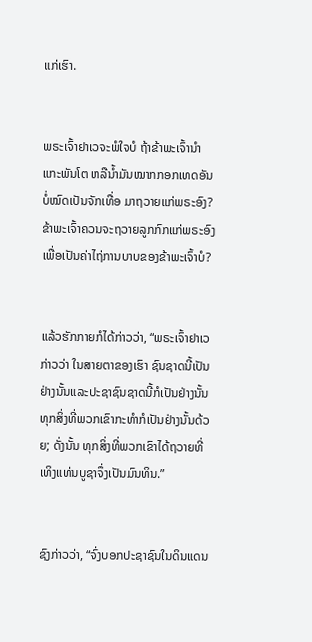ແກ່ເຮົາ.


ພຣະເຈົ້າຢາເວຈະພໍໃຈບໍ ຖ້າຂ້າພະເຈົ້ານຳແກະພັນໂຕ ຫລືນໍ້າມັນໝາກກອກເທດອັນບໍ່ໝົດເປັນຈັກເທື່ອ ມາຖວາຍແກ່ພຣະອົງ? ຂ້າພະເຈົ້າຄວນຈະຖວາຍລູກກົກແກ່ພຣະອົງ ເພື່ອເປັນຄ່າໄຖ່ການບາບຂອງຂ້າພະເຈົ້າບໍ?


ແລ້ວຮັກກາຍກໍໄດ້ກ່າວວ່າ, “ພຣະເຈົ້າຢາເວກ່າວວ່າ ໃນສາຍຕາຂອງເຮົາ ຊົນຊາດນີ້ເປັນຢ່າງນັ້ນແລະປະຊາຊົນຊາດນີ້ກໍເປັນຢ່າງນັ້ນ ທຸກສິ່ງທີ່ພວກເຂົາກະທຳກໍເປັນຢ່າງນັ້ນດ້ວຍ; ດັ່ງນັ້ນ ທຸກສິ່ງທີ່ພວກເຂົາໄດ້ຖວາຍທີ່ເທິງແທ່ນບູຊາຈຶ່ງເປັນມົນທິນ.”


ຊົງກ່າວວ່າ, “ຈົ່ງບອກປະຊາຊົນໃນດິນແດນ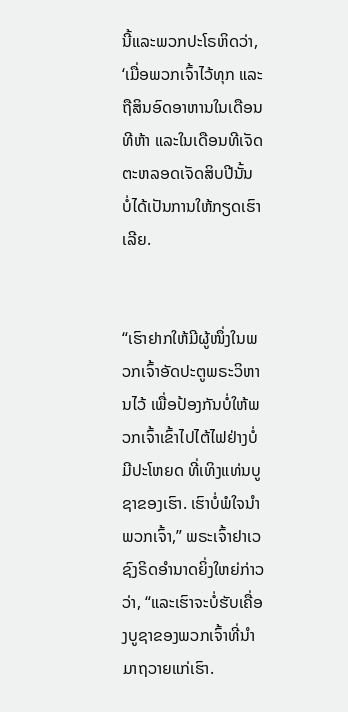ນີ້ແລະພວກປະໂຣຫິດວ່າ, ‘ເມື່ອພວກເຈົ້າໄວ້ທຸກ ແລະຖືສິນອົດອາຫານໃນເດືອນທີຫ້າ ແລະໃນເດືອນທີເຈັດ ຕະຫລອດເຈັດສິບປີນັ້ນ ບໍ່ໄດ້ເປັນການໃຫ້ກຽດເຮົາເລີຍ.


“ເຮົາຢາກໃຫ້ມີຜູ້ໜຶ່ງໃນພວກເຈົ້າອັດປະຕູພຣະວິຫານໄວ້ ເພື່ອປ້ອງກັນບໍ່ໃຫ້ພວກເຈົ້າເຂົ້າໄປໄຕ້ໄຟຢ່າງບໍ່ມີປະໂຫຍດ ທີ່ເທິງແທ່ນບູຊາຂອງເຮົາ. ເຮົາບໍ່ພໍໃຈນຳພວກເຈົ້າ,” ພຣະເຈົ້າຢາເວຊົງຣິດອຳນາດຍິ່ງໃຫຍ່ກ່າວວ່າ, “ແລະເຮົາຈະບໍ່ຮັບເຄື່ອງບູຊາຂອງພວກເຈົ້າທີ່ນຳມາຖວາຍແກ່ເຮົາ.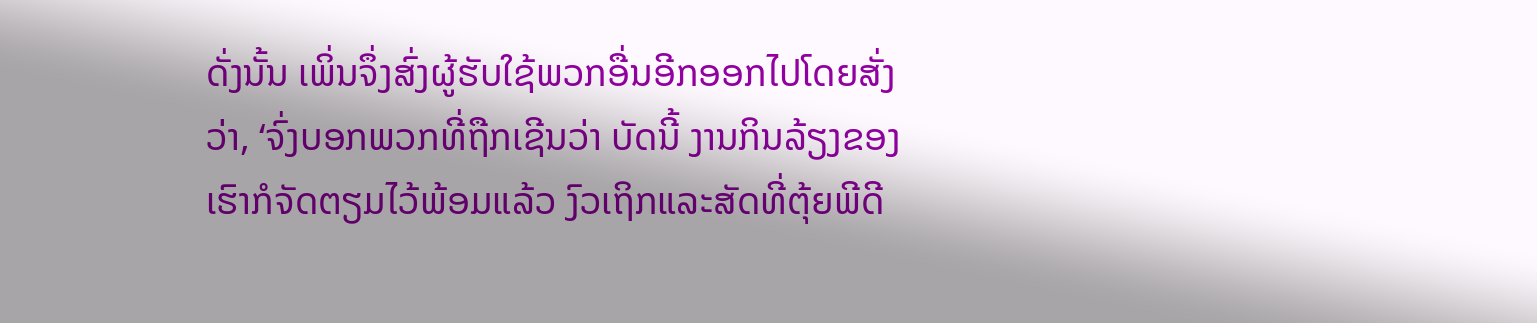ດັ່ງນັ້ນ ເພິ່ນຈຶ່ງສົ່ງຜູ້ຮັບໃຊ້ພວກອື່ນອີກອອກໄປໂດຍສັ່ງວ່າ, ‘ຈົ່ງບອກພວກທີ່ຖືກເຊີນວ່າ ບັດນີ້ ງານກິນລ້ຽງຂອງເຮົາກໍຈັດຕຽມໄວ້ພ້ອມແລ້ວ ງົວເຖິກແລະສັດທີ່ຕຸ້ຍພີດີ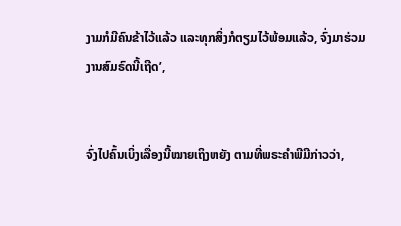ງາມກໍມີຄົນຂ້າໄວ້ແລ້ວ ແລະທຸກສິ່ງກໍຕຽມໄວ້ພ້ອມແລ້ວ, ຈົ່ງມາຮ່ວມງານສົມຣົດນີ້ເຖີດ’,


ຈົ່ງໄປຄົ້ນເບິ່ງເລື່ອງນີ້ໝາຍເຖິງຫຍັງ ຕາມທີ່ພຣະຄຳພີມີກ່າວວ່າ,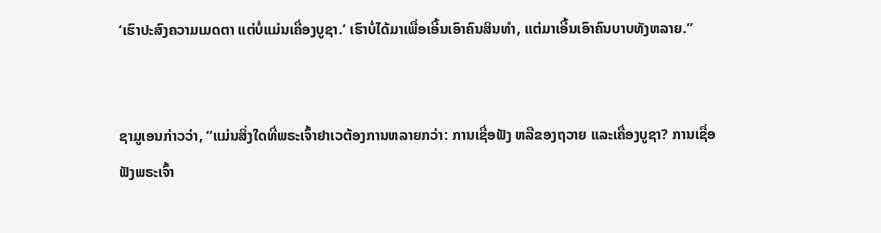‘ເຮົາປະສົງຄວາມເມດຕາ ແຕ່ບໍ່ແມ່ນເຄື່ອງບູຊາ.’ ເຮົາບໍ່ໄດ້ມາເພື່ອເອີ້ນເອົາຄົນສິນທຳ, ແຕ່ມາເອີ້ນເອົາຄົນບາບທັງຫລາຍ.”


ຊາມູເອນກ່າວວ່າ, “ແມ່ນສິ່ງໃດທີ່ພຣະເຈົ້າຢາເວຕ້ອງການຫລາຍກວ່າ: ການເຊື່ອຟັງ ຫລືຂອງຖວາຍ ແລະເຄື່ອງບູຊາ? ການເຊື່ອຟັງພຣະເຈົ້າ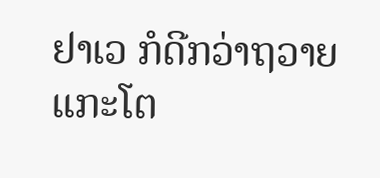ຢາເວ ກໍດີກວ່າຖວາຍແກະໂຕ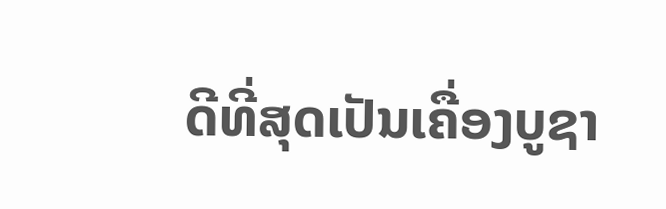ດີທີ່ສຸດເປັນເຄື່ອງບູຊາ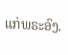ແກ່ພຣະອົງ.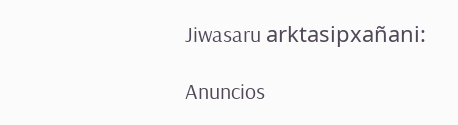Jiwasaru arktasipxañani:

Anuncios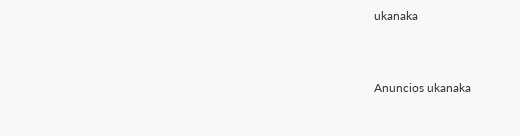ukanaka


Anuncios ukanaka